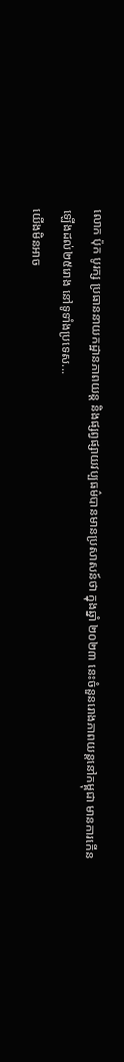លោក ប៉ុក បូរក្ស ប្រធាននាយកដ្ឋានភាពយន្ត និងផ្សព្វផ្សាយវប្បធម៌បានមានប្រសាសន៍ថា ក្នុងឆ្នាំ ២០២៣ នេះចំនួនរោងភាពយន្តនៅកម្ពុជា មានការកើនឡើងដល់២៥រោង នៅទូទាំងប្រទេស...
យើងមិនអាច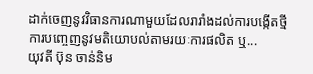ដាក់ចេញនូវវិធានការណាមួយដែលរារាំងដល់ការបង្កើតថ្មី ការបញ្ចេញនូវមតិយោបល់តាមរយៈការផលិត ឬ...
យុវតី ប៊ុន ចាន់និម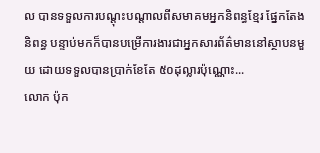ល បានទទួលការបណ្តុះបណ្តាលពីសមាគមអ្នកនិពន្ធខ្មែរ ផ្នែកតែងនិពន្ធ បន្ទាប់មកក៏បានបម្រើការងារជាអ្នកសារព័ត៌មាននៅស្ថាបនមួយ ដោយទទួលបានប្រាក់ខែតែ ៥០ដុល្លារប៉ុណ្ណោះ...
លោក ប៉ុក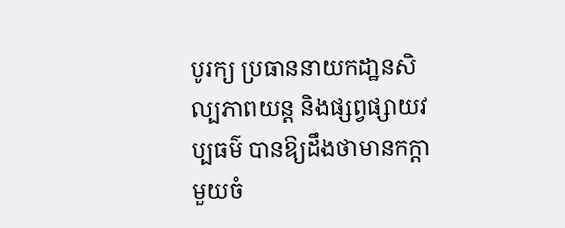បូរក្យ ប្រធាននាយកដា្ឋនសិល្បភាពយន្ត និងផ្សព្វផ្សាយវប្បធម៌ បានឱ្យដឹងថាមានកក្តាមួយចំ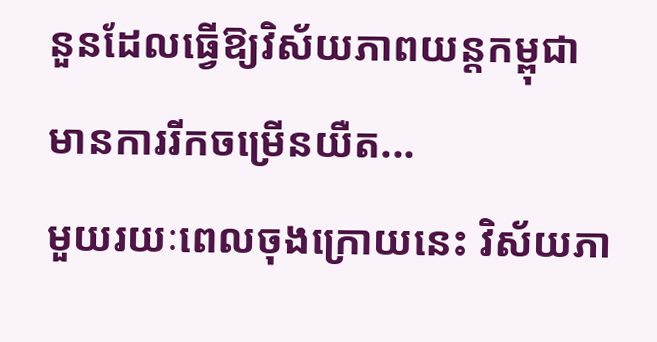នួនដែលធ្វើឱ្យវិស័យភាពយន្តកម្ពុជា មានការរីកចម្រើនយឺត...
មួយរយៈពេលចុងក្រោយនេះ វិស័យភា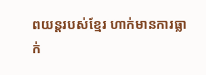ពយន្តរបស់ខ្មែរ ហាក់មានការធ្លាក់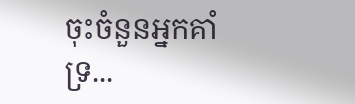ចុះចំនួនអ្នកគាំទ្រ...